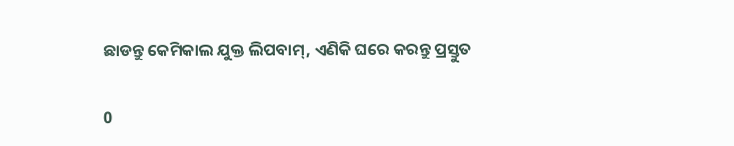ଛାଡନ୍ତୁ କେମିକାଲ ଯୁକ୍ତ ଲିପବାମ୍, ଏଣିକି ଘରେ କରନ୍ତୁ ପ୍ରସ୍ତୁତ

0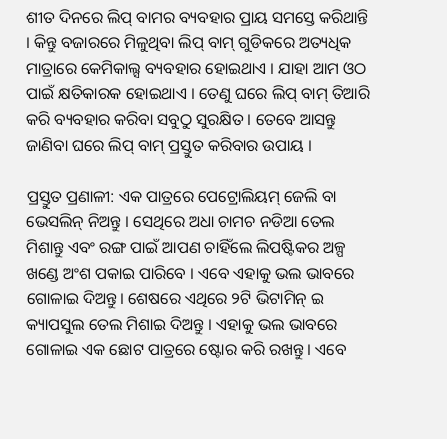ଶୀତ ଦିନରେ ଲିପ୍ ବାମର ବ୍ୟବହାର ପ୍ରାୟ ସମସ୍ତେ କରିଥାନ୍ତି । କିନ୍ତୁ ବଜାରରେ ମିଳୁଥିବା ଲିପ୍ ବାମ୍ ଗୁଡିକରେ ଅତ୍ୟଧିକ ମାତ୍ରାରେ କେମିକାଲ୍ସ ବ୍ୟବହାର ହୋଇଥାଏ । ଯାହା ଆମ ଓଠ ପାଇଁ କ୍ଷତିକାରକ ହୋଇଥାଏ । ତେଣୁ ଘରେ ଲିପ୍ ବାମ୍ ତିଆରି କରି ବ୍ୟବହାର କରିବା ସବୁଠୁ ସୁରକ୍ଷିତ । ତେବେ ଆସନ୍ତୁ ଜାଣିବା ଘରେ ଲିପ୍ ବାମ୍ ପ୍ରସ୍ତୁତ କରିବାର ଉପାୟ ।

ପ୍ରସ୍ତୁତ ପ୍ରଣାଳୀ: ଏକ ପାତ୍ରରେ ପେଟ୍ରୋଲିୟମ୍ ଜେଲି ବା ଭେସଲିନ୍ ନିଅନ୍ତୁ । ସେଥିରେ ଅଧା ଚାମଚ ନଡିଆ ତେଲ ମିଶାନ୍ତୁ ଏବଂ ରଙ୍ଗ ପାଇଁ ଆପଣ ଚାହିଁଲେ ଲିପଷ୍ଟିକର ଅଳ୍ପ ଖଣ୍ଡେ ଅଂଶ ପକାଇ ପାରିବେ । ଏବେ ଏହାକୁ ଭଲ ଭାବରେ ଗୋଳାଇ ଦିଅନ୍ତୁ। ଶେଷରେ ଏଥିରେ ୨ଟି ଭିଟାମିନ୍ ଇ କ୍ୟାପସୁଲ ତେଲ ମିଶାଇ ଦିଅନ୍ତୁ । ଏହାକୁ ଭଲ ଭାବରେ ଗୋଳାଇ ଏକ ଛୋଟ ପାତ୍ରରେ ଷ୍ଟୋର କରି ରଖନ୍ତୁ । ଏବେ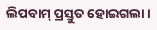ଲିପବାମ୍ ପ୍ରସ୍ତୁତ ହୋଇଗଲା ।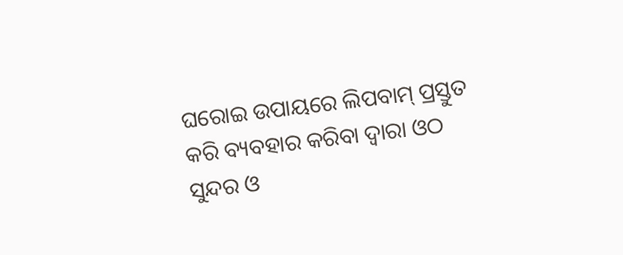ଘରୋଇ ଉପାୟରେ ଲିପବାମ୍ ପ୍ରସ୍ତୁତ କରି ବ୍ୟବହାର କରିବା ଦ୍ବାରା ଓଠ ସୁନ୍ଦର ଓ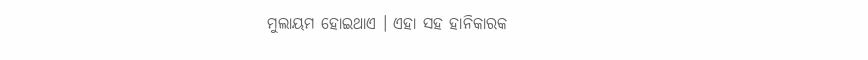ମୁଲାୟମ ହୋଇଥାଏ । ଏହା ସହ ହାନିକାରକ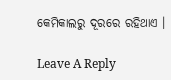କେମିକାଲରୁ ଦୂରରେ ରହିଥାଏ ।

Leave A Reply